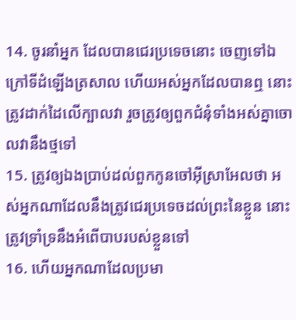14. ចូរនាំអ្នក ដែលបានជេរប្រទេចនោះ ចេញទៅឯក្រៅទីដំឡើងត្រសាល ហើយអស់អ្នកដែលបានឮ នោះត្រូវដាក់ដៃលើក្បាលវា រួចត្រូវឲ្យពួកជំនុំទាំងអស់គ្នាចោលវានឹងថ្មទៅ
15. ត្រូវឲ្យឯងប្រាប់ដល់ពួកកូនចៅអ៊ីស្រាអែលថា អស់អ្នកណាដែលនឹងត្រូវជេរប្រទេចដល់ព្រះនៃខ្លួន នោះត្រូវទ្រាំទ្រនឹងអំពើបាបរបស់ខ្លួនទៅ
16. ហើយអ្នកណាដែលប្រមា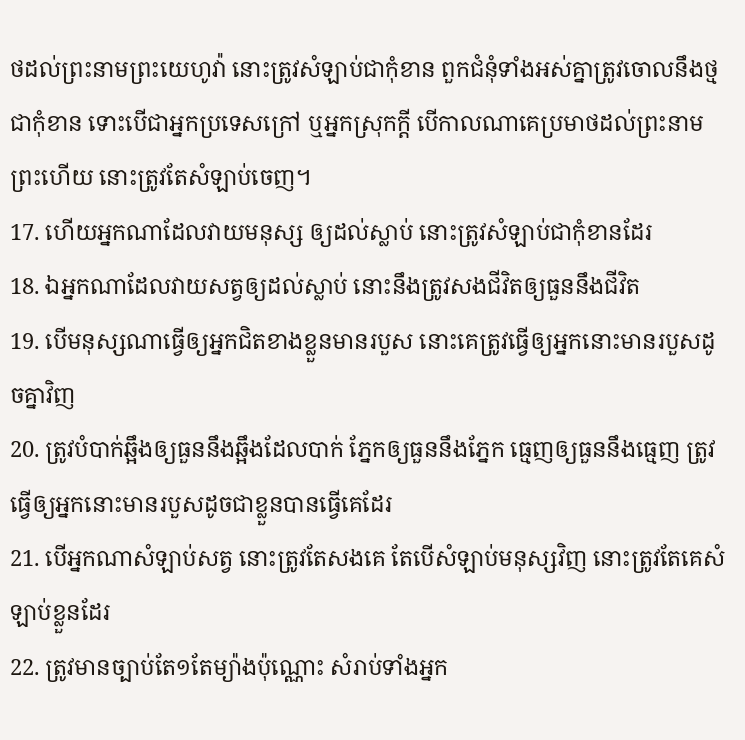ថដល់ព្រះនាមព្រះយេហូវ៉ា នោះត្រូវសំឡាប់ជាកុំខាន ពួកជំនុំទាំងអស់គ្នាត្រូវចោលនឹងថ្មជាកុំខាន ទោះបើជាអ្នកប្រទេសក្រៅ ឬអ្នកស្រុកក្តី បើកាលណាគេប្រមាថដល់ព្រះនាមព្រះហើយ នោះត្រូវតែសំឡាប់ចេញ។
17. ហើយអ្នកណាដែលវាយមនុស្ស ឲ្យដល់ស្លាប់ នោះត្រូវសំឡាប់ជាកុំខានដែរ
18. ឯអ្នកណាដែលវាយសត្វឲ្យដល់ស្លាប់ នោះនឹងត្រូវសងជីវិតឲ្យធួននឹងជីវិត
19. បើមនុស្សណាធ្វើឲ្យអ្នកជិតខាងខ្លួនមានរបួស នោះគេត្រូវធ្វើឲ្យអ្នកនោះមានរបួសដូចគ្នាវិញ
20. ត្រូវបំបាក់ឆ្អឹងឲ្យធួននឹងឆ្អឹងដែលបាក់ ភ្នែកឲ្យធួននឹងភ្នែក ធ្មេញឲ្យធួននឹងធ្មេញ ត្រូវធ្វើឲ្យអ្នកនោះមានរបួសដូចជាខ្លួនបានធ្វើគេដែរ
21. បើអ្នកណាសំឡាប់សត្វ នោះត្រូវតែសងគេ តែបើសំឡាប់មនុស្សវិញ នោះត្រូវតែគេសំឡាប់ខ្លួនដែរ
22. ត្រូវមានច្បាប់តែ១តែម្យ៉ាងប៉ុណ្ណោះ សំរាប់ទាំងអ្នក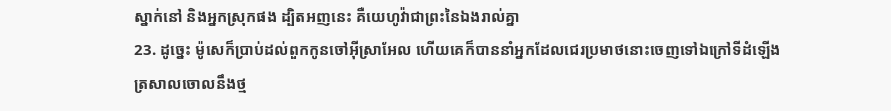ស្នាក់នៅ និងអ្នកស្រុកផង ដ្បិតអញនេះ គឺយេហូវ៉ាជាព្រះនៃឯងរាល់គ្នា
23. ដូច្នេះ ម៉ូសេក៏ប្រាប់ដល់ពួកកូនចៅអ៊ីស្រាអែល ហើយគេក៏បាននាំអ្នកដែលជេរប្រមាថនោះចេញទៅឯក្រៅទីដំឡើងត្រសាលចោលនឹងថ្ម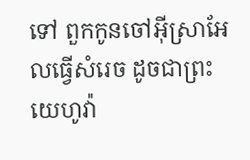ទៅ ពួកកូនចៅអ៊ីស្រាអែលធ្វើសំរេច ដូចជាព្រះយេហូវ៉ា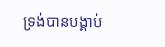ទ្រង់បានបង្គាប់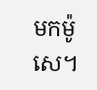មកម៉ូសេ។